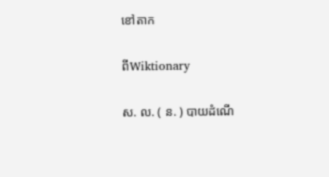ខៅតាក

ពីWiktionary

ស. ល. ( ន. ) បាយដំណើ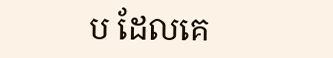ប ដែលគេ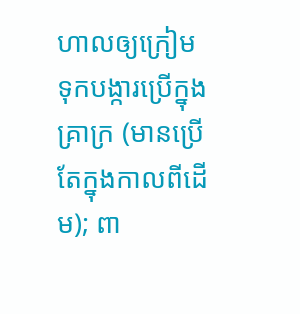ហាលឲ្យក្រៀម ទុកបង្ការប្រើក្នុងគ្រាក្រ (មានប្រើតែក្នុងកាលពីដើម); ពា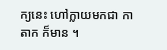ក្យនេះ ហៅក្លាយមកជា កាតាក ក៏មាន ។